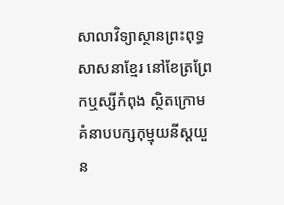សាលាវិទ្យាស្ថានព្រះពុទ្ធសាសនាខ្មែរ នៅខែត្រព្រែកឬស្សីកំពុង ស្ថិតក្រោមគំនាបបក្សកុម្មុយនីស្តយួន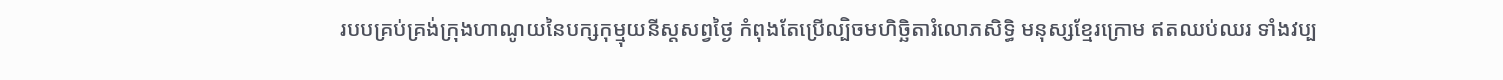របបគ្រប់គ្រង់ក្រុងហាណូយនៃបក្សកុម្មុយនីស្តសព្វថ្ងៃ កំពុងតែប្រើល្បិចមហិច្ឆិតារំលោភសិទ្ធិ មនុស្សខ្មែរក្រោម ឥតឈប់ឈរ ទាំងវប្ប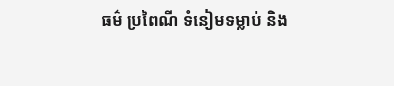ធម៌ ប្រពៃណី ទំនៀមទម្លាប់ និង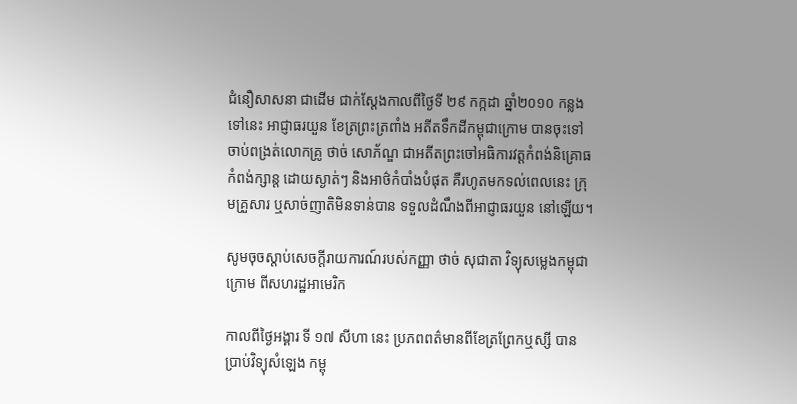ជំនឿសាសនា ជាដើម ជាក់ស្តែងកាលពីថ្ងៃទី ២៩ កក្កដា ឆ្នាំ២០១០ កន្លងទៅនេះ អាជ្ញាធរយួន ខែត្រព្រះត្រពាំង អតីតទឹកដីកម្ពុជាក្រោម បានចុះទៅចាប់ពង្រត់លោកគ្រូ ថាច់ សោភ័ណ្ឌ ជាអតីតព្រះចៅអធិការវត្តកំពង់និគ្រោធកំពង់ក្សាន្ត ដោយស្ងាត់ៗ និងអាថ៌កំបាំងបំផុត គឺរហូតមកទល់ពេលនេះ ក្រុមគ្រួសារ ឬសាច់ញាតិមិនទាន់បាន ទទួលដំណឹងពីអាជ្ញាធរយួន នៅឡើយ។

សូមចុចស្តាប់សេចក្តីរាយការណ៍របស់កញ្ញា ថាច់ សុជាតា វិទ្យុសម្លេងកម្ពុជាក្រោម ពីសហរដ្ឋអាមេរិក

កាលពីថ្ងៃអង្គារ ទី ១៧ សីហា នេះ ប្រភពពត៌មានពីខែត្រព្រែកឬស្សី បានប្រាប់វិទ្យុសំឡេង កម្ពុ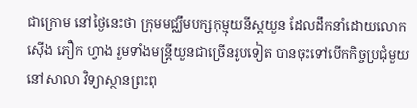ជាក្រោម នៅថ្ងៃនេះថា ក្រុមមជ្ឈឹមបក្សកុម្មុយនីស្តយួន ដែលដឹកនាំដោយលោក ស៊ើង ភឿក ហ្វាង រួមទាំងមន្រ្តីយួនជាច្រើនរូបទៀត បានចុះទៅបើកកិច្ចប្រជុំមួយ នៅសាលា វិទ្យាស្ថានព្រះពុ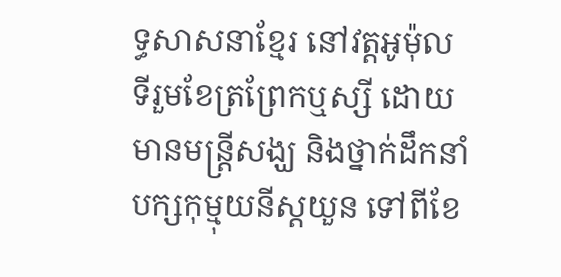ទ្ធសាសនាខ្មែរ នៅវត្តអូម៉ុល ទីរួមខែត្រព្រែកឬស្សី ដោយមានមន្រ្តីសង្ឃ និងថ្នាក់ដឹកនាំបក្សកុម្មុយនីស្តយួន ទៅពីខែ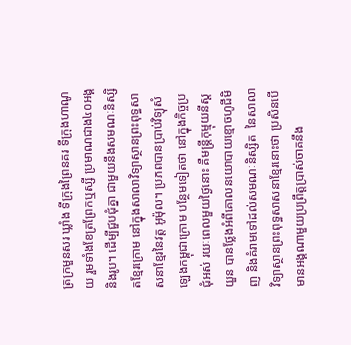ត្រក្រមួនសរ ឃ្លាំង ទីក្រុងព្រៃនគរ ទីក្រុងហាណូយ រួមទាំងខែត្រព្រែកឬស្សី ប្រមាណជាង៤០អង្គនិងរូប។ ដើម្បីជួបជុំគ្នា ជាមួយនឹងសមណៈនិស្សិតខ្មែរក្រោម នៅក្នុងសាលាវិទ្យាស្ថានព្រះពុទ្ធសាសនាខ្មែរនៃវត្ត អូម៉ុល។ ប្រភពបានប្រាប់វិទ្យុសំឡេងកម្ពុជាក្រោម បន្ថែមទៀតថា នៅក្នុងកិច្ចប្រជុំអស់ រយៈពេលមួយថ្ងៃនោះ គឺមន្រ្តីកុម្មុយនីស្តយួន បានថ្លែងអំពីគោលនយោបាយខ្មោចហូជីមិញ និងគំរាមទៅដល់សមណៈនិស្សិត  នៃសាលាវិទ្យាស្ថានព្រះពុទ្ធសាសនាខ្មែរនោះថា ប្រសិនបើ មានអង្គណាមួយប្រព្រឹត្តប្រាស់ចាគនឹង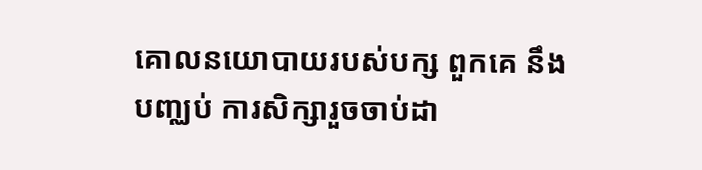គោលនយោបាយរបស់បក្ស ពួកគេ នឹងបញ្ឈប់ ការសិក្សារួចចាប់ដា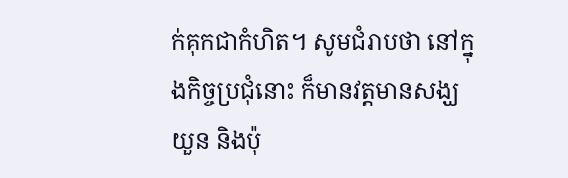ក់គុកជាកំហិត។ សូមជំរាបថា នៅក្នុងកិច្ចប្រជុំនោះ ក៏មានវត្តមានសង្ឃ យួន និងប៉ុ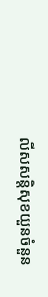លីសសន្តិសុខយួនចំនួន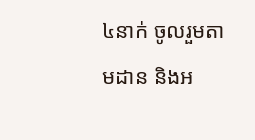៤នាក់ ចូលរួមតាមដាន និងអ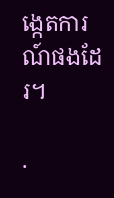ង្កេតការណ៍ផងដែរ។

.